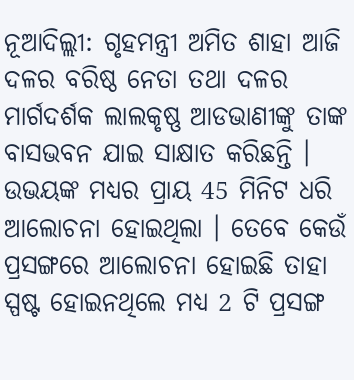ନୂଆଦିଲ୍ଲୀ: ଗୃହମନ୍ତ୍ରୀ ଅମିତ ଶାହା ଆଜି ଦଳର ବରିଷ୍ଠ ନେତା ତଥା ଦଳର ମାର୍ଗଦର୍ଶକ ଲାଲକୃଷ୍ଣ ଆଡଭାଣୀଙ୍କୁ ତାଙ୍କ ବାସଭବନ ଯାଇ ସାକ୍ଷାତ କରିଛନ୍ତି । ଉଭୟଙ୍କ ମଧ୍ୟର ପ୍ରାୟ 45 ମିନିଟ ଧରି ଆଲୋଚନା ହୋଇଥିଲା । ତେବେ କେଉଁ ପ୍ରସଙ୍ଗରେ ଆଲୋଚନା ହୋଇଛି ତାହା ସ୍ପଷ୍ଟ ହୋଇନଥିଲେ ମଧ୍ୟ 2 ଟି ପ୍ରସଙ୍ଗ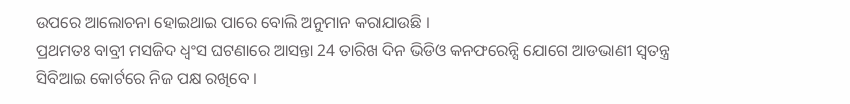ଉପରେ ଆଲୋଚନା ହୋଇଥାଇ ପାରେ ବୋଲି ଅନୁମାନ କରାଯାଉଛି ।
ପ୍ରଥମତଃ ବାବ୍ରୀ ମସଜିଦ ଧ୍ବଂସ ଘଟଣାରେ ଆସନ୍ତା 24 ତାରିଖ ଦିନ ଭିଡିଓ କନଫରେନ୍ସି ଯୋଗେ ଆଡଭାଣୀ ସ୍ବତନ୍ତ୍ର ସିବିଆଇ କୋର୍ଟରେ ନିଜ ପକ୍ଷ ରଖିବେ ।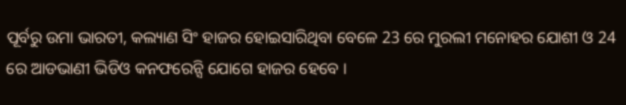ପୂର୍ବରୁ ଉମା ଭାରତୀ, କଲ୍ୟାଣ ସିଂ ହାଜର ହୋଇସାରିଥିବା ବେଳେ 23 ରେ ମୁରଲୀ ମନୋହର ଯୋଶୀ ଓ 24 ରେ ଆଡଭାଣୀ ଭିଡିଓ କନଫରେନ୍ସି ଯୋଗେ ହାଜର ହେବେ ।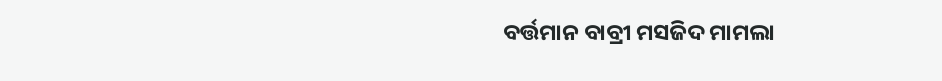ବର୍ତ୍ତମାନ ବାବ୍ରୀ ମସଜିଦ ମାମଲା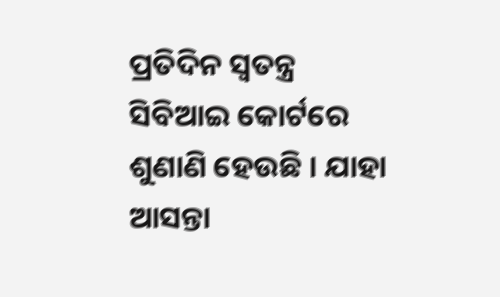ପ୍ରତିଦିନ ସ୍ବତନ୍ତ୍ର ସିବିଆଇ କୋର୍ଟରେ ଶୁଣାଣି ହେଉଛି । ଯାହା ଆସନ୍ତା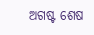ଅଗଷ୍ଟ ଶେଷ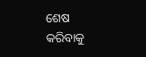ଶେଷ କରିବାକୁ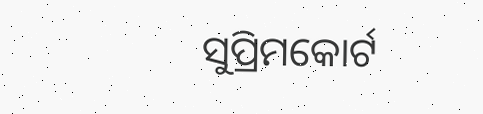ସୁପ୍ରିମକୋର୍ଟ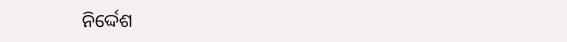ନିର୍ଦ୍ଦେଶ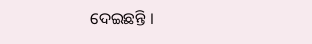ଦେଇଛନ୍ତି ।